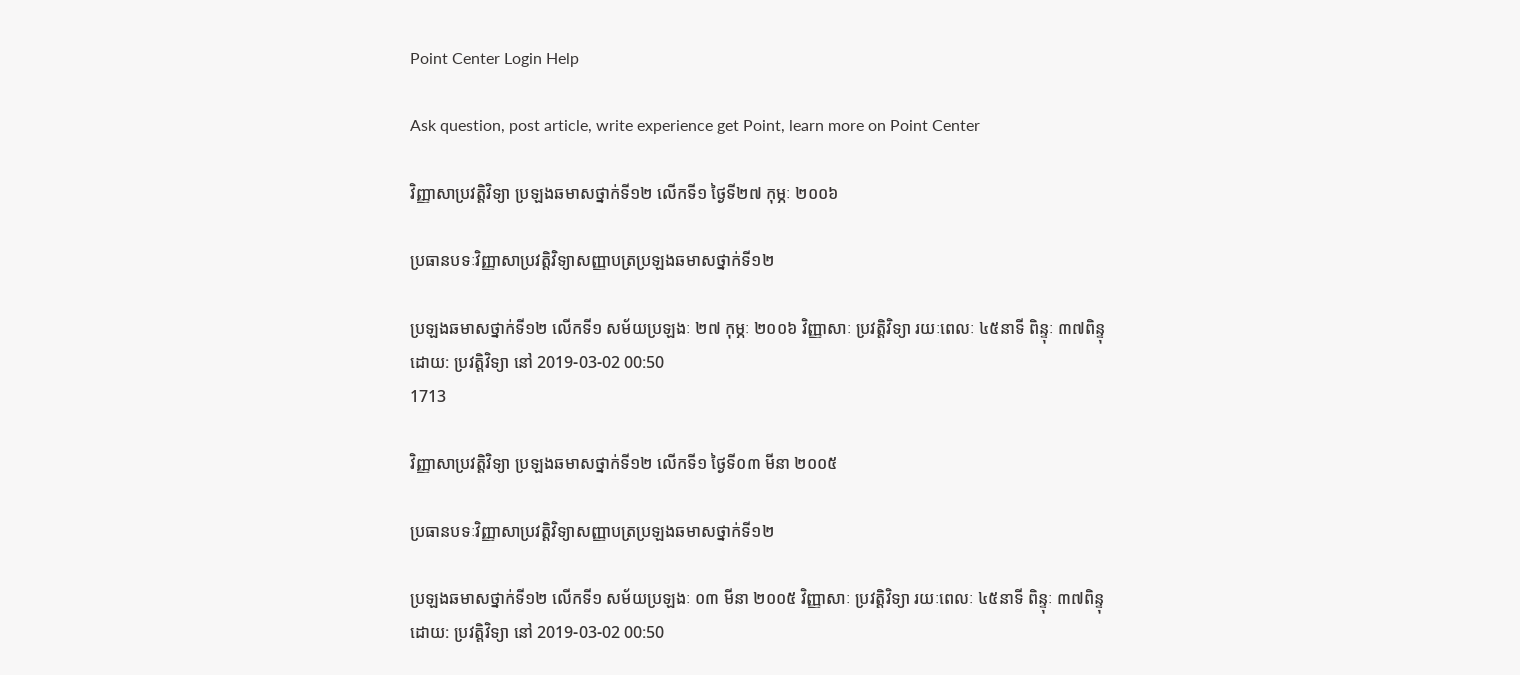Point Center Login Help

Ask question, post article, write experience get Point, learn more on Point Center

វិញ្ញាសាប្រវត្តិវិទ្យា ប្រឡងឆមាសថ្នាក់ទី១២ លើកទី១ ថ្ងៃទី២៧ កុម្ភៈ ២០០៦

ប្រធានបទៈវិញ្ញាសាប្រវត្តិវិទ្យាសញ្ញាបត្រប្រឡងឆមាសថ្នាក់ទី១២

ប្រឡងឆមាសថ្នាក់ទី១២ លើកទី១ សម័យប្រឡងៈ ២៧ កុម្ភៈ ២០០៦ វិញ្ញាសាៈ ប្រវត្តិវិទ្យា រយៈពេលៈ ៤៥នាទី ពិន្ទុៈ ៣៧ពិន្ទុ
ដោយ: ប្រវត្តិវិទ្យា នៅ 2019-03-02 00:50
1713

វិញ្ញាសាប្រវត្តិវិទ្យា ប្រឡងឆមាសថ្នាក់ទី១២ លើកទី១ ថ្ងៃទី០៣ មីនា ២០០៥

ប្រធានបទៈវិញ្ញាសាប្រវត្តិវិទ្យាសញ្ញាបត្រប្រឡងឆមាសថ្នាក់ទី១២

ប្រឡងឆមាសថ្នាក់ទី១២ លើកទី១ សម័យប្រឡងៈ ០៣ មីនា ២០០៥ វិញ្ញាសាៈ ប្រវត្តិវិទ្យា រយៈពេលៈ ៤៥នាទី ពិន្ទុៈ ៣៧ពិន្ទុ
ដោយ: ប្រវត្តិវិទ្យា នៅ 2019-03-02 00:50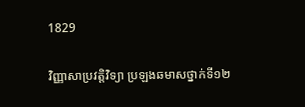1829

វិញ្ញាសាប្រវត្តិវិទ្យា ប្រឡងឆមាសថ្នាក់ទី១២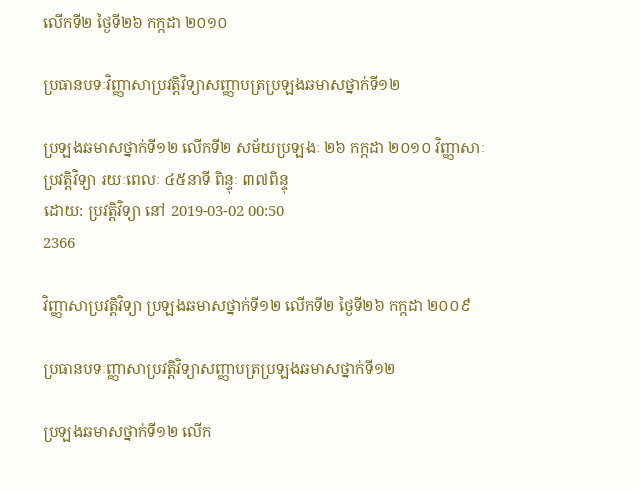លើកទី២ ថ្ងៃទី២៦ កក្កដា ២០១០

ប្រធានបទៈវិញ្ញាសាប្រវត្តិវិទ្យាសញ្ញាបត្រប្រឡងឆមាសថ្នាក់ទី១២

ប្រឡងឆមាសថ្នាក់ទី១២ លើកទី២ សម័យប្រឡងៈ ២៦ កក្កដា ២០១០ វិញ្ញាសាៈ ប្រវត្តិវិទ្យា រយៈពេលៈ ៤៥នាទី ពិន្ទុៈ ៣៧ពិន្ទុ
ដោយ: ប្រវត្តិវិទ្យា នៅ 2019-03-02 00:50
2366

វិញ្ញាសាប្រវត្តិវិទ្យា ប្រឡងឆមាសថ្នាក់ទី១២ លើកទី២ ថ្ងៃទី២៦ កក្កដា ២០០៩

ប្រធានបទៈញ្ញាសាប្រវត្តិវិទ្យាសញ្ញាបត្រប្រឡងឆមាសថ្នាក់ទី១២

ប្រឡងឆមាសថ្នាក់ទី១២ លើក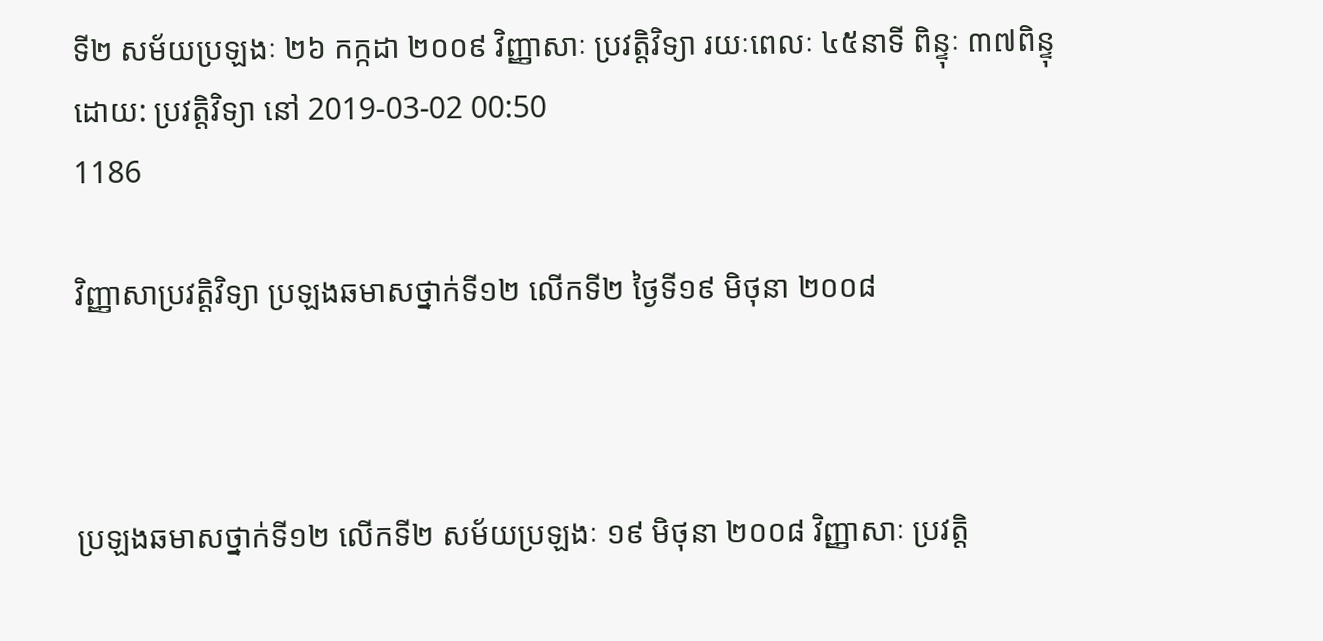ទី២ សម័យប្រឡងៈ ២៦ កក្កដា ២០០៩ វិញ្ញាសាៈ ប្រវត្តិវិទ្យា រយៈពេលៈ ៤៥នាទី ពិន្ទុៈ ៣៧ពិន្ទុ
ដោយ: ប្រវត្តិវិទ្យា នៅ 2019-03-02 00:50
1186

វិញ្ញាសាប្រវត្តិវិទ្យា ប្រឡងឆមាសថ្នាក់ទី១២ លើកទី២ ថ្ងៃទី១៩ មិថុនា ២០០៨



ប្រឡងឆមាសថ្នាក់ទី១២ លើកទី២ សម័យប្រឡងៈ ១៩ មិថុនា ២០០៨ វិញ្ញាសាៈ ប្រវត្តិ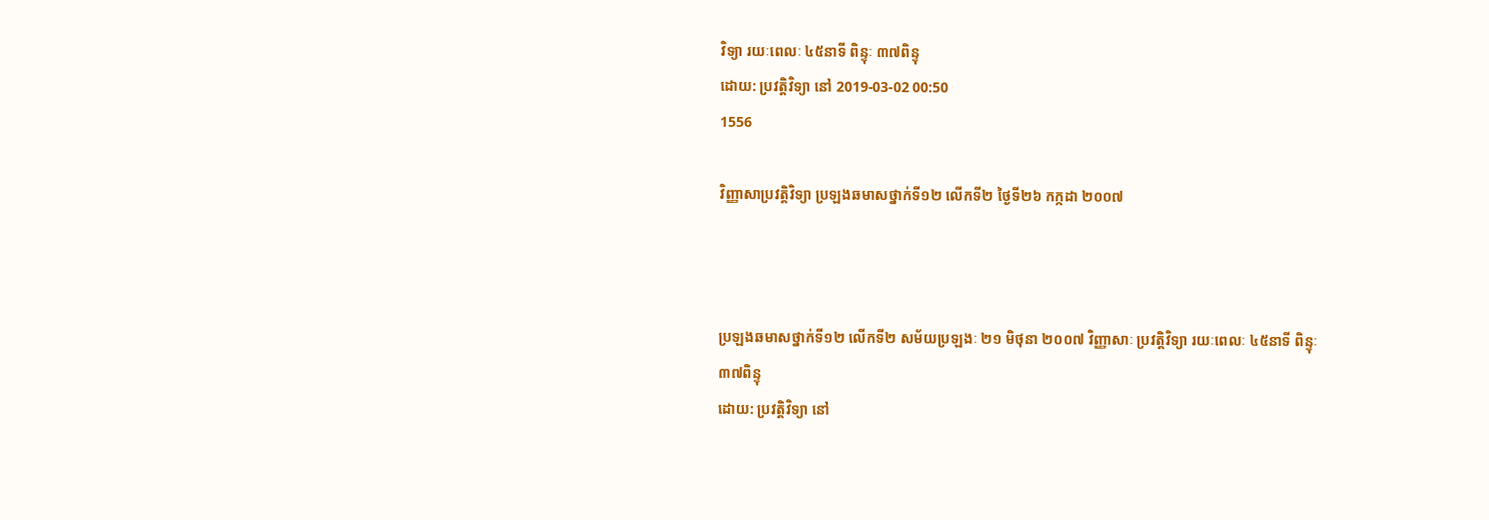វិទ្យា រយៈពេលៈ ៤៥នាទី ពិន្ទុៈ ៣៧ពិន្ទុ
ដោយ: ប្រវត្តិវិទ្យា នៅ 2019-03-02 00:50
1556

វិញ្ញាសាប្រវត្តិវិទ្យា ប្រឡងឆមាសថ្នាក់ទី១២ លើកទី២ ថ្ងៃទី២៦ កក្កដា ២០០៧



ប្រឡងឆមាសថ្នាក់ទី១២ លើកទី២ សម័យប្រឡងៈ ២១ មិថុនា ២០០៧ វិញ្ញាសាៈ ប្រវត្តិវិទ្យា រយៈពេលៈ ៤៥នាទី ពិន្ទុៈ ៣៧ពិន្ទុ
ដោយ: ប្រវត្តិវិទ្យា នៅ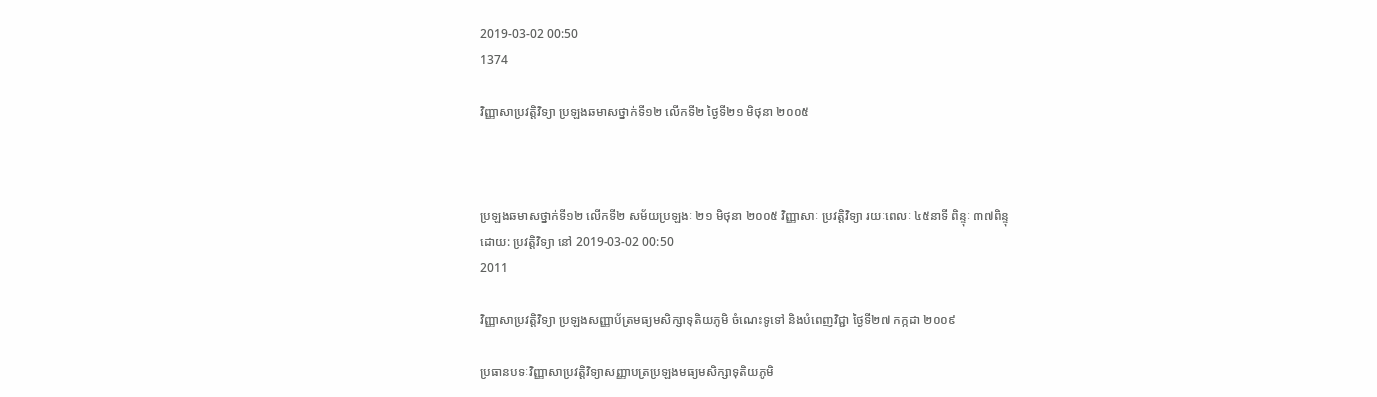2019-03-02 00:50
1374

វិញ្ញាសាប្រវត្តិវិទ្យា ប្រឡងឆមាសថ្នាក់ទី១២ លើកទី២ ថ្ងៃទី២១ មិថុនា ២០០៥



ប្រឡងឆមាសថ្នាក់ទី១២ លើកទី២ សម័យប្រឡងៈ ២១ មិថុនា ២០០៥ វិញ្ញាសាៈ ប្រវត្តិវិទ្យា រយៈពេលៈ ៤៥នាទី ពិន្ទុៈ ៣៧ពិន្ទុ
ដោយ: ប្រវត្តិវិទ្យា នៅ 2019-03-02 00:50
2011

វិញ្ញាសាប្រវត្តិវិទ្យា ប្រឡងសញ្ញាប័ត្រមធ្យមសិក្សាទុតិយភូមិ ចំណេះទូទៅ និងបំពេញវិជ្ជា ថ្ងៃទី២៧ កក្កដា ២០០៩

ប្រធានបទៈវិញ្ញាសាប្រវត្តិវិទ្យាសញ្ញាបត្រប្រឡងមធ្យមសិក្សាទុតិយភូមិ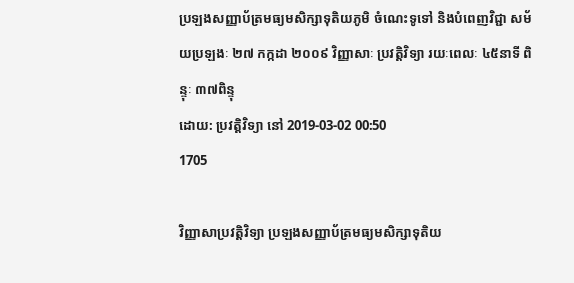ប្រឡងសញ្ញាប័ត្រមធ្យមសិក្សាទុតិយភូមិ ចំណេះទូទៅ និងបំពេញវិជ្ជា សម័យប្រឡងៈ ២៧ កក្កដា ២០០៩ វិញ្ញាសាៈ ប្រវត្តិវិទ្យា រយៈពេលៈ ៤៥នាទី ពិន្ទុៈ ៣៧ពិន្ទុ
ដោយ: ប្រវត្តិវិទ្យា នៅ 2019-03-02 00:50
1705

វិញ្ញាសាប្រវត្តិវិទ្យា ប្រឡងសញ្ញាប័ត្រមធ្យមសិក្សាទុតិយ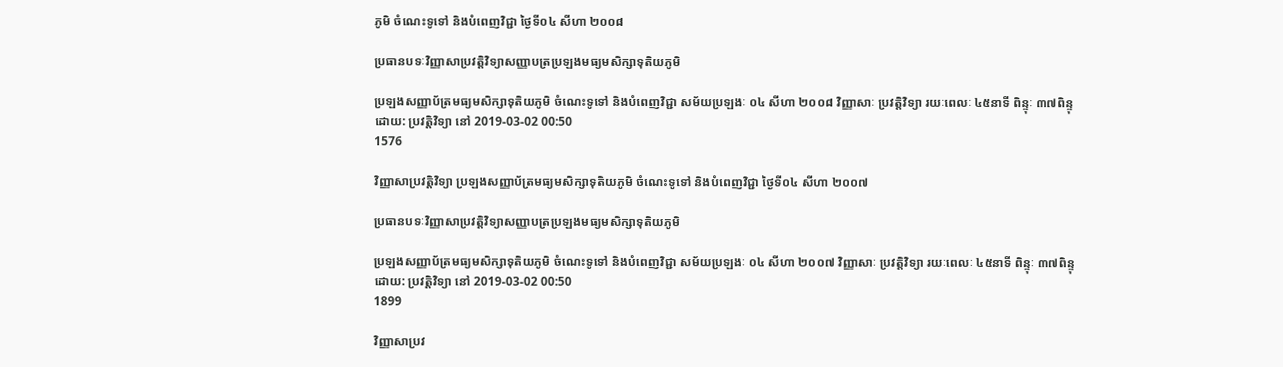ភូមិ ចំណេះទូទៅ និងបំពេញវិជ្ជា ថ្ងៃទី០៤ សីហា ២០០៨

ប្រធានបទៈវិញ្ញាសាប្រវត្តិវិទ្យាសញ្ញាបត្រប្រឡងមធ្យមសិក្សាទុតិយភូមិ

ប្រឡងសញ្ញាប័ត្រមធ្យមសិក្សាទុតិយភូមិ ចំណេះទូទៅ និងបំពេញវិជ្ជា សម័យប្រឡងៈ ០៤ សីហា ២០០៨ វិញ្ញាសាៈ ប្រវត្តិវិទ្យា រយៈពេលៈ ៤៥នាទី ពិន្ទុៈ ៣៧ពិន្ទុ
ដោយ: ប្រវត្តិវិទ្យា នៅ 2019-03-02 00:50
1576

វិញ្ញាសាប្រវត្តិវិទ្យា ប្រឡងសញ្ញាប័ត្រមធ្យមសិក្សាទុតិយភូមិ ចំណេះទូទៅ និងបំពេញវិជ្ជា ថ្ងៃទី០៤ សីហា ២០០៧

ប្រធានបទៈវិញ្ញាសាប្រវត្តិវិទ្យាសញ្ញាបត្រប្រឡងមធ្យមសិក្សាទុតិយភូមិ

ប្រឡងសញ្ញាប័ត្រមធ្យមសិក្សាទុតិយភូមិ ចំណេះទូទៅ និងបំពេញវិជ្ជា សម័យប្រឡងៈ ០៤ សីហា ២០០៧ វិញ្ញាសាៈ ប្រវត្តិវិទ្យា រយៈពេលៈ ៤៥នាទី ពិន្ទុៈ ៣៧ពិន្ទុ
ដោយ: ប្រវត្តិវិទ្យា នៅ 2019-03-02 00:50
1899

វិញ្ញាសាប្រវ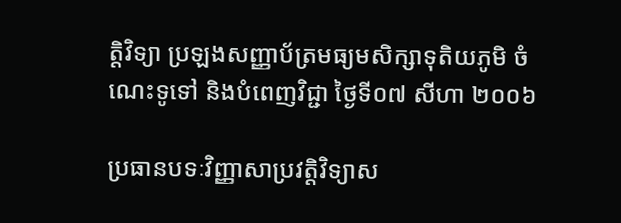ត្តិវិទ្យា ប្រឡងសញ្ញាប័ត្រមធ្យមសិក្សាទុតិយភូមិ ចំណេះទូទៅ និងបំពេញវិជ្ជា ថ្ងៃទី០៧ សីហា ២០០៦

ប្រធានបទៈវិញ្ញាសាប្រវត្តិវិទ្យាស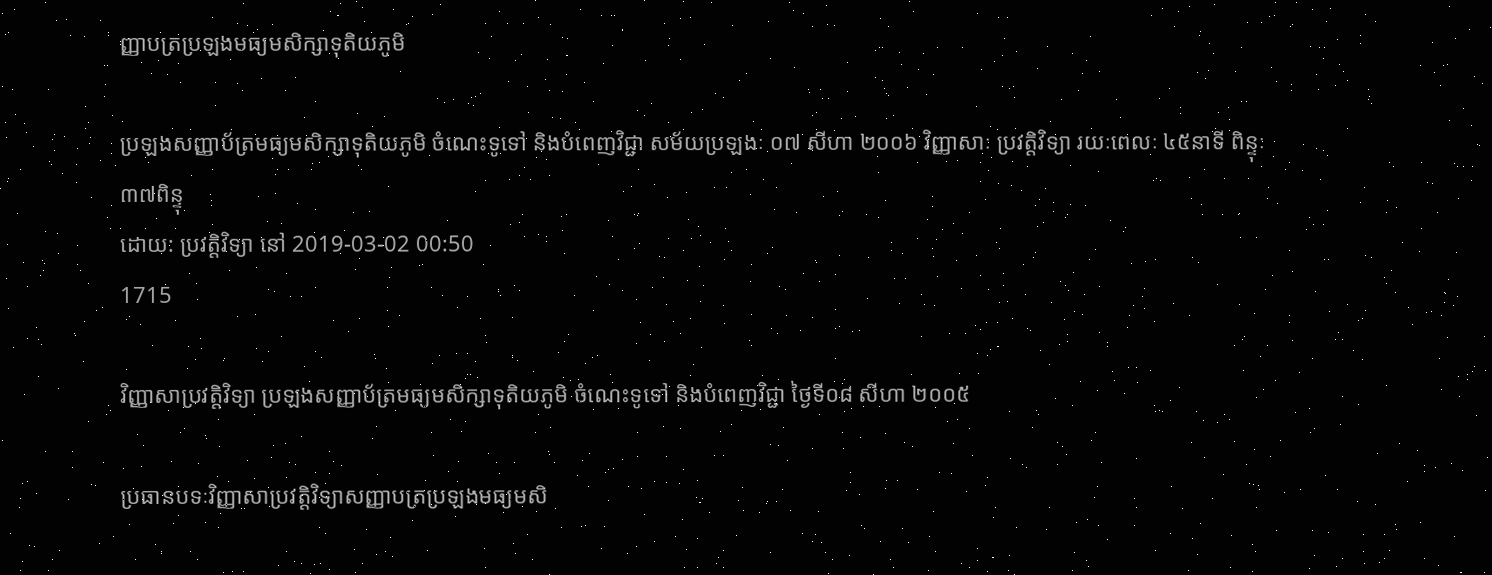ញ្ញាបត្រប្រឡងមធ្យមសិក្សាទុតិយភូមិ

ប្រឡងសញ្ញាប័ត្រមធ្យមសិក្សាទុតិយភូមិ ចំណេះទូទៅ និងបំពេញវិជ្ជា សម័យប្រឡងៈ ០៧ សីហា ២០០៦ វិញ្ញាសាៈ ប្រវត្តិវិទ្យា រយៈពេលៈ ៤៥នាទី ពិន្ទុៈ ៣៧ពិន្ទុ
ដោយ: ប្រវត្តិវិទ្យា នៅ 2019-03-02 00:50
1715

វិញ្ញាសាប្រវត្តិវិទ្យា ប្រឡងសញ្ញាប័ត្រមធ្យមសិក្សាទុតិយភូមិ ចំណេះទូទៅ និងបំពេញវិជ្ជា ថ្ងៃទី០៨ សីហា ២០០៥

ប្រធានបទៈវិញ្ញាសាប្រវត្តិវិទ្យាសញ្ញាបត្រប្រឡងមធ្យមសិ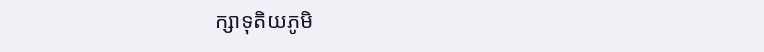ក្សាទុតិយភូមិ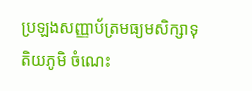ប្រឡងសញ្ញាប័ត្រមធ្យមសិក្សាទុតិយភូមិ ចំណេះ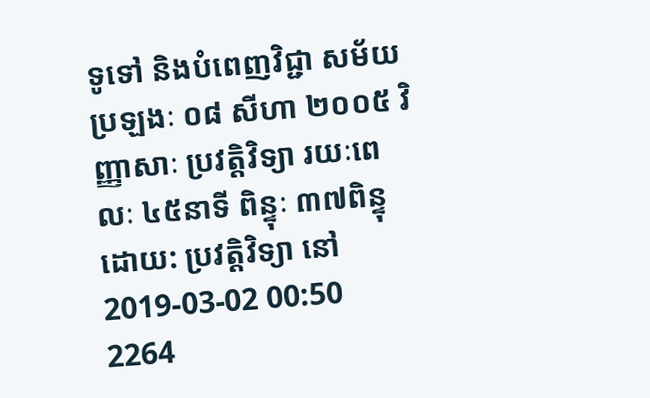ទូទៅ និងបំពេញវិជ្ជា សម័យប្រឡងៈ ០៨ សីហា ២០០៥ វិញ្ញាសាៈ ប្រវត្តិវិទ្យា រយៈពេលៈ ៤៥នាទី ពិន្ទុៈ ៣៧ពិន្ទុ
ដោយ: ប្រវត្តិវិទ្យា នៅ 2019-03-02 00:50
2264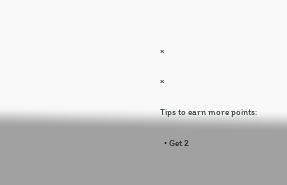×

×

Tips to earn more points:

  • Get 2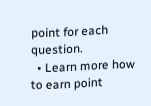point for each question.
  • Learn more how to earn point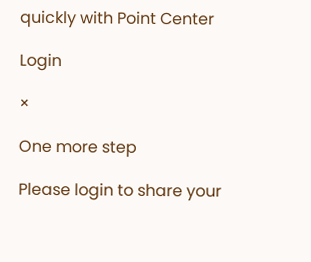quickly with Point Center

Login

×

One more step

Please login to share your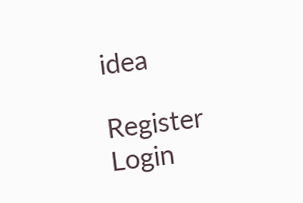idea

Register Login